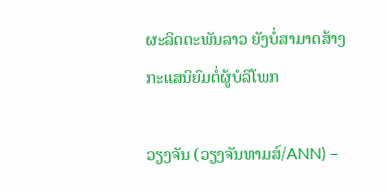ຜະລິດຕະພັນລາວ ຍັງບໍ່ສາມາດສ້າງກະແສນິຍົມຕໍ່ຜູ້ບໍລິໂພກ

ວຽງຈັນ (ວຽງຈັນທາມສ໌/ANN) –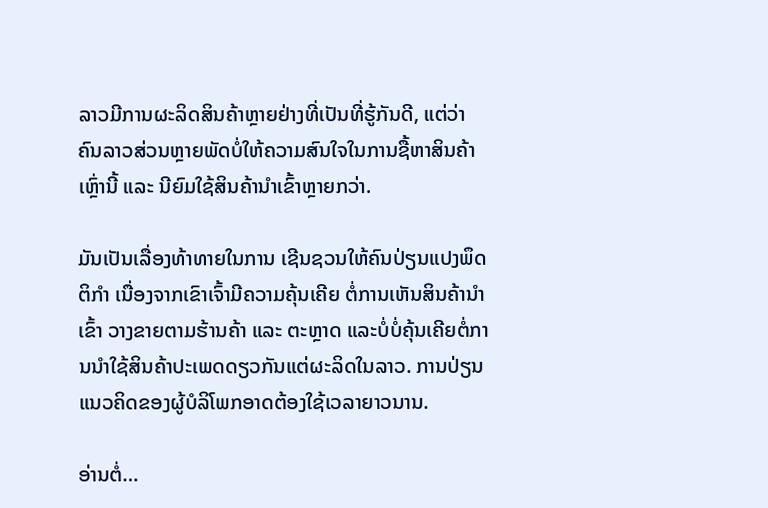ລາວມີການຜະລິດສິນຄ້າຫຼາຍຢ່າງທີ່ເປັນທີ່ຮູ້ກັນດີ, ແຕ່ວ່າຄົນລາວສ່ວນຫຼາຍພັດບໍ່ໃຫ້ຄວາມສົນໃຈໃນການຊື້ຫາສິນຄ້າເຫຼົ່ານີ້ ແລະ ນີຍົມໃຊ້ສິນຄ້ານຳເຂົ້າຫຼາຍກວ່າ.

ມັນເປັນເລື່ອງທ້າທາຍໃນການ ເຊີນຊວນໃຫ້ຄົນປ່ຽນແປງພຶດຕິກຳ ເນື່ອງຈາກເຂົາເຈົ້າມີຄວາມຄຸ້ນເຄີຍ ຕໍ່ການເຫັນສິນຄ້ານຳເຂົ້າ ວາງຂາຍຕາມຮ້ານຄ້າ ແລະ ຕະຫຼາດ ແລະບໍ່ບໍ່ຄຸ້ນເຄີຍຕໍ່ການນຳໃຊ້ສິນຄ້າປະເພດດຽວກັນແຕ່ຜະລິດໃນລາວ. ການປ່ຽນແນວຄິດຂອງຜູ້ບໍລິໂພກອາດຕ້ອງໃຊ້ເວລາຍາວນານ.

ອ່ານຕໍ່…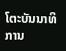ໂຕະບັນນາທິການ